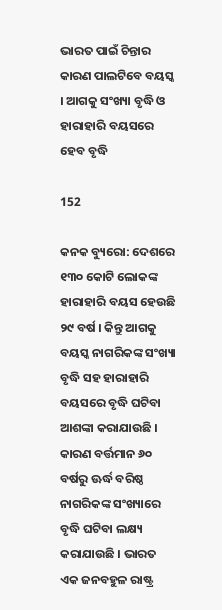ଭାରତ ପାଇଁ ଚିନ୍ତାର କାରଣ ପାଲଟିବେ ବୟସ୍କ । ଆଗକୁ ସଂଖ୍ୟା ବୃଦ୍ଧି ଓ ହାରାହାରି ବୟସରେ ହେବ ବୃଦ୍ଧି

152

କନକ ବ୍ୟୁରୋ: ଦେଶରେ ୧୩୦ କୋଟି ଲୋକଙ୍କ ହାରାହାରି ବୟସ ହେଉଛି ୨୯ ବର୍ଷ । କିନ୍ତୁ ଆଗକୁ ବୟସ୍କ ନାଗରିକଙ୍କ ସଂଖ୍ୟା ବୃଦ୍ଧି ସହ ହାରାହାରି ବୟସରେ ବୃଦ୍ଧି ଘଟିବା ଆଶଙ୍କା କରାଯାଉଛି । କାରଣ ବର୍ତ୍ତମାନ ୬୦ ବର୍ଷରୁ ଊର୍ଦ୍ଧ ବରିଷ୍ଠ ନାଗରିକଙ୍କ ସଂଖ୍ୟାରେ ବୃଦ୍ଧି ଘଟିବା ଲକ୍ଷ୍ୟ କରାଯାଉଛି । ଭାରତ ଏକ ଜନବହୁଳ ରାଷ୍ଟ୍ର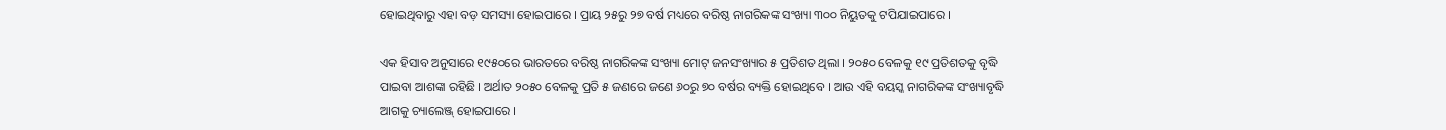ହୋଇଥିବାରୁ ଏହା ବଡ଼ ସମସ୍ୟା ହୋଇପାରେ । ପ୍ରାୟ ୨୫ରୁ ୨୭ ବର୍ଷ ମଧ୍ୟରେ ବରିଷ୍ଠ ନାଗରିକଙ୍କ ସଂଖ୍ୟା ୩୦୦ ନିୟୁତକୁ ଟପିଯାଇପାରେ ।

ଏକ ହିସାବ ଅନୁସାରେ ୧୯୫୦ରେ ଭାରତରେ ବରିଷ୍ଠ ନାଗରିକଙ୍କ ସଂଖ୍ୟା ମୋଟ୍ ଜନସଂଖ୍ୟାର ୫ ପ୍ରତିଶତ ଥିଲା । ୨୦୫୦ ବେଳକୁ ୧୯ ପ୍ରତିଶତକୁ ବୃଦ୍ଧି ପାଇବା ଆଶଙ୍କା ରହିଛି । ଅର୍ଥାତ ୨୦୫୦ ବେଳକୁ ପ୍ରତି ୫ ଜଣରେ ଜଣେ ୬୦ରୁ ୭୦ ବର୍ଷର ବ୍ୟକ୍ତି ହୋଇଥିବେ । ଆଉ ଏହି ବୟସ୍କ ନାଗରିକଙ୍କ ସଂଖ୍ୟାବୃଦ୍ଧି ଆଗକୁ ଚ୍ୟାଲେଞ୍ଜ୍ ହୋଇପାରେ ।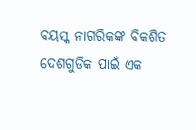ବୟସ୍କ ନାଗରିକଙ୍କ ବିକଶିତ ଦେଶଗୁଡିକ ପାଇଁ ଏକ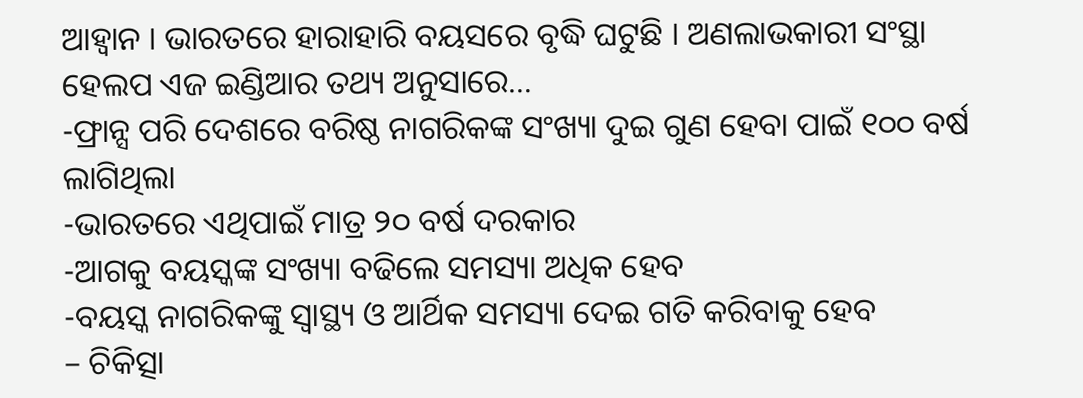ଆହ୍ୱାନ । ଭାରତରେ ହାରାହାରି ବୟସରେ ବୃଦ୍ଧି ଘଟୁଛି । ଅଣଲାଭକାରୀ ସଂସ୍ଥା ହେଲପ ଏଜ ଇଣ୍ଡିଆର ତଥ୍ୟ ଅନୁସାରେ…
-ଫ୍ରାନ୍ସ ପରି ଦେଶରେ ବରିଷ୍ଠ ନାଗରିକଙ୍କ ସଂଖ୍ୟା ଦୁଇ ଗୁଣ ହେବା ପାଇଁ ୧୦୦ ବର୍ଷ ଲାଗିଥିଲା
-ଭାରତରେ ଏଥିପାଇଁ ମାତ୍ର ୨୦ ବର୍ଷ ଦରକାର
-ଆଗକୁ ବୟସ୍କଙ୍କ ସଂଖ୍ୟା ବଢିଲେ ସମସ୍ୟା ଅଧିକ ହେବ
-ବୟସ୍କ ନାଗରିକଙ୍କୁ ସ୍ୱାସ୍ଥ୍ୟ ଓ ଆର୍ଥିକ ସମସ୍ୟା ଦେଇ ଗତି କରିବାକୁ ହେବ
– ଚିକିତ୍ସା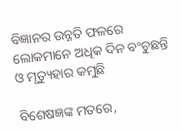ବିଜ୍ଞାନର ଉନ୍ନତି ଫଳରେ ଲୋକମାନେ ଅଧିକ ଦିନ ବଂଚୁଛନ୍ତି ଓ ମୃତ୍ୟୁହାର କମୁଛି

ବିଶେଷଜ୍ଞଙ୍କ ମତରେ,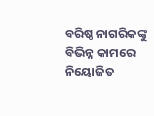ବରିଷ୍ଠ ନାଗରିକଙ୍କୁ ବିଭିନ୍ନ କାମରେ ନିୟୋଜିତ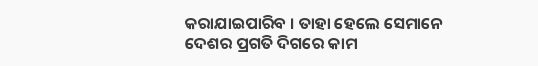କରାଯାଇପାରିବ । ତାହା ହେଲେ ସେମାନେ ଦେଶର ପ୍ରଗତି ଦିଗରେ କାମ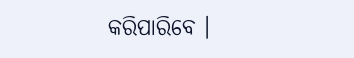କରିପାରିବେ ।